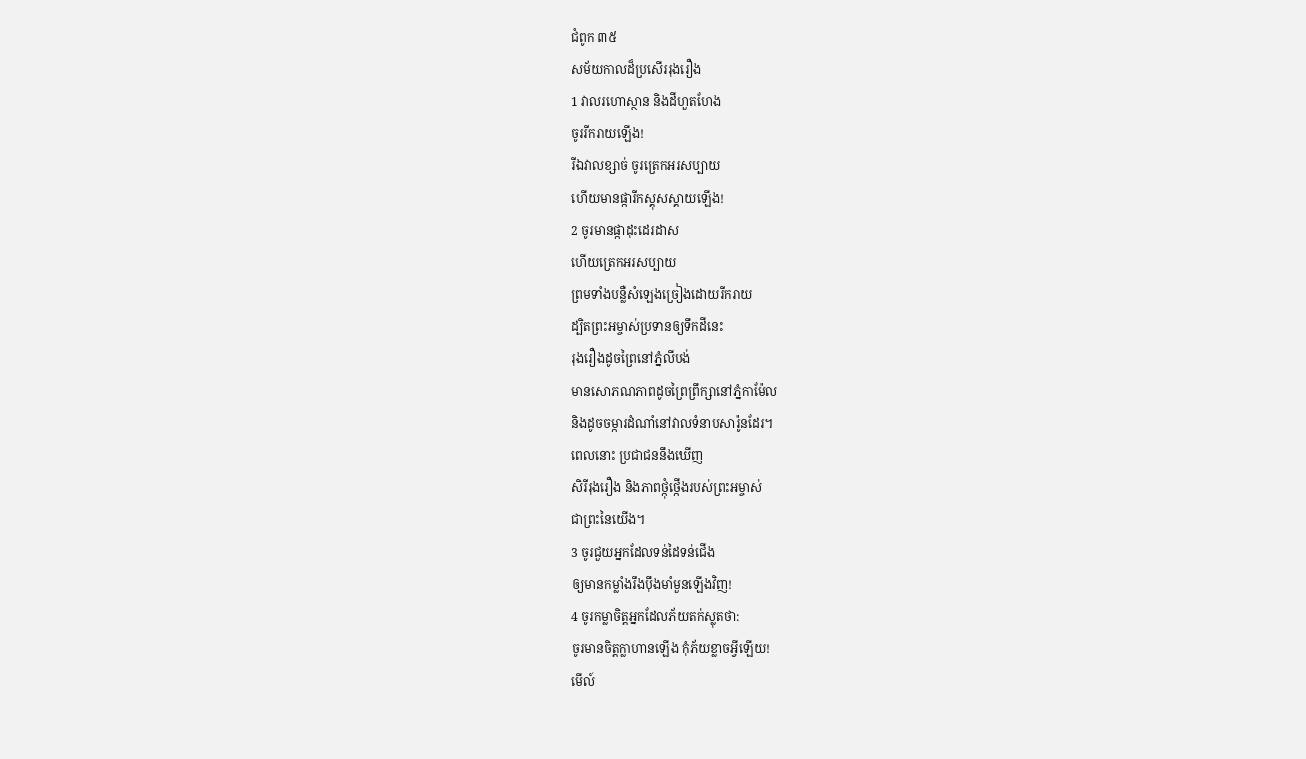ជំពូក ៣៥
សម័យកាលដ៏ប្រសើររុងរឿង
1 វាលរហោស្ថាន និងដីហួតហែង
ចូររីករាយឡើង!
រីឯវាលខ្សាច់ ចូរត្រេកអរសប្បាយ
ហើយមានផ្ការីកស្គុសស្គាយឡើង!
2 ចូរមានផ្កាដុះដេរដាស
ហើយត្រេកអរសប្បាយ
ព្រមទាំងបន្លឺសំឡេងច្រៀងដោយរីករាយ
ដ្បិតព្រះអម្ចាស់ប្រទានឲ្យទឹកដីនេះ
រុងរឿងដូចព្រៃនៅភ្នំលីបង់
មានសោភណភាពដូចព្រៃព្រឹក្សានៅភ្នំកាម៉ែល
និងដូចចម្ការដំណាំនៅវាលទំនាបសារ៉ូនដែរ។
ពេលនោះ ប្រជាជននឹងឃើញ
សិរីរុងរឿង និងភាពថ្កុំថ្កើងរបស់ព្រះអម្ចាស់
ជាព្រះនៃយើង។
3 ចូរជួយអ្នកដែលទន់ដៃទន់ជើង
ឲ្យមានកម្លាំងរឹងប៉ឹងមាំមួនឡើងវិញ!
4 ចូរកម្លាចិត្តអ្នកដែលភ័យតក់ស្លុតថា:
ចូរមានចិត្តក្លាហានឡើង កុំភ័យខ្លាចអ្វីឡើយ!
មើល៍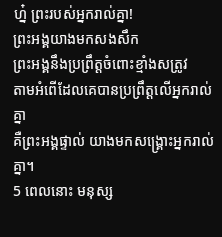ហ្ន៎ ព្រះរបស់អ្នករាល់គ្នា!
ព្រះអង្គយាងមកសងសឹក
ព្រះអង្គនឹងប្រព្រឹត្តចំពោះខ្មាំងសត្រូវ
តាមអំពើដែលគេបានប្រព្រឹត្តលើអ្នករាល់គ្នា
គឺព្រះអង្គផ្ទាល់ យាងមកសង្គ្រោះអ្នករាល់គ្នា។
5 ពេលនោះ មនុស្ស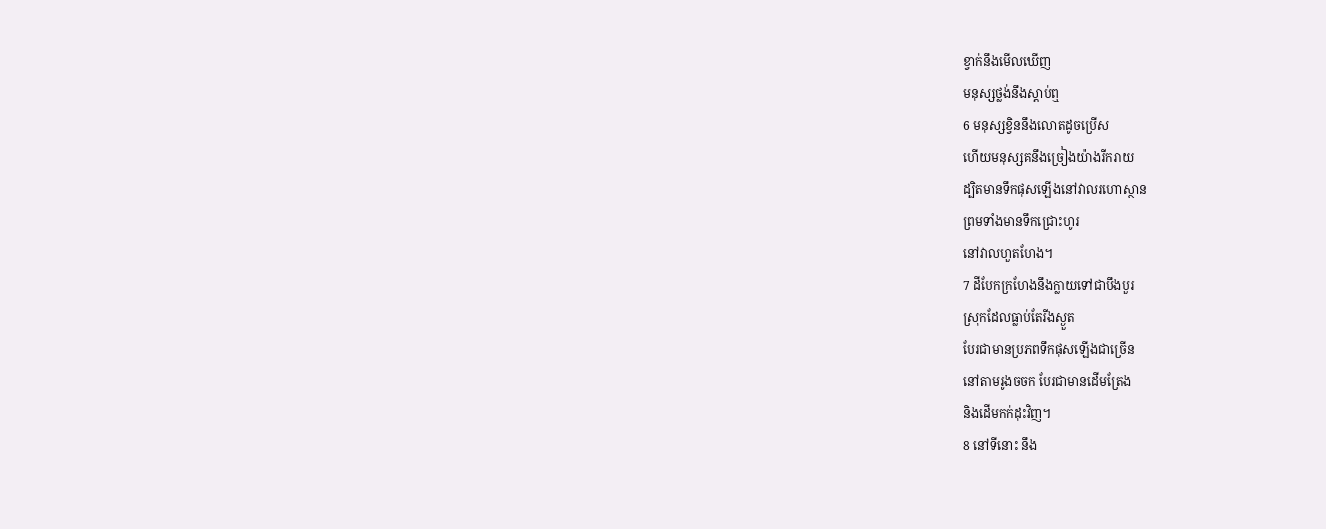ខ្វាក់នឹងមើលឃើញ
មនុស្សថ្លង់នឹងស្ដាប់ឮ
6 មនុស្សខ្វិននឹងលោតដូចប្រើស
ហើយមនុស្សគនឹងច្រៀងយ៉ាងរីករាយ
ដ្បិតមានទឹកផុសឡើងនៅវាលរហោស្ថាន
ព្រមទាំងមានទឹកជ្រោះហូរ
នៅវាលហួតហែង។
7 ដីបែកក្រហែងនឹងក្លាយទៅជាបឹងបួរ
ស្រុកដែលធ្លាប់តែរីងស្ងួត
បែរជាមានប្រភពទឹកផុសឡើងជាច្រើន
នៅតាមរូងចចក បែរជាមានដើមត្រែង
និងដើមកក់ដុះវិញ។
8 នៅទីនោះ នឹង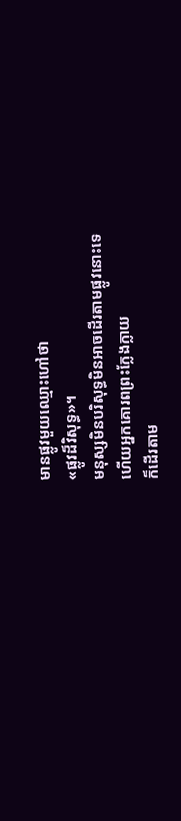មានផ្លូវមួយឈ្មោះហៅថា
«ផ្លូវដ៏វិសុទ្ធ»។
មនុស្សមិនបរិសុទ្ធមិនអាចដើរតាមផ្លូវនោះទេ
ហើយអ្នកគោរពព្រះក្លែងក្លាយ
ក៏ដើរតាម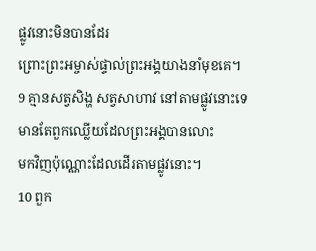ផ្លូវនោះមិនបានដែរ
ព្រោះព្រះអម្ចាស់ផ្ទាល់ព្រះអង្គយាងនាំមុខគេ។
9 គ្មានសត្វសិង្ហ សត្វសាហាវ នៅតាមផ្លូវនោះទេ
មានតែពួកឈ្លើយដែលព្រះអង្គបានលោះ
មកវិញប៉ុណ្ណោះដែលដើរតាមផ្លូវនោះ។
10 ពួក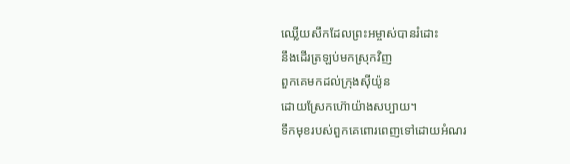ឈ្លើយសឹកដែលព្រះអម្ចាស់បានរំដោះ
នឹងដើរត្រឡប់មកស្រុកវិញ
ពួកគេមកដល់ក្រុងស៊ីយ៉ូន
ដោយស្រែកហ៊ោយ៉ាងសប្បាយ។
ទឹកមុខរបស់ពួកគេពោរពេញទៅដោយអំណរ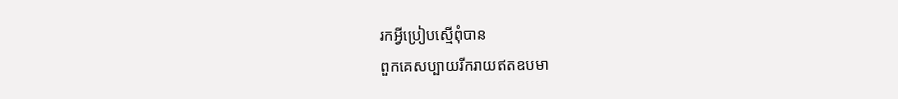រកអ្វីប្រៀបស្មើពុំបាន
ពួកគេសប្បាយរីករាយឥតឧបមា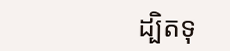ដ្បិតទុ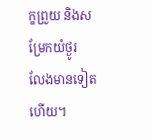ក្ខព្រួយ និងសម្រែកយំថ្ងូរ
លែងមានទៀតហើយ។